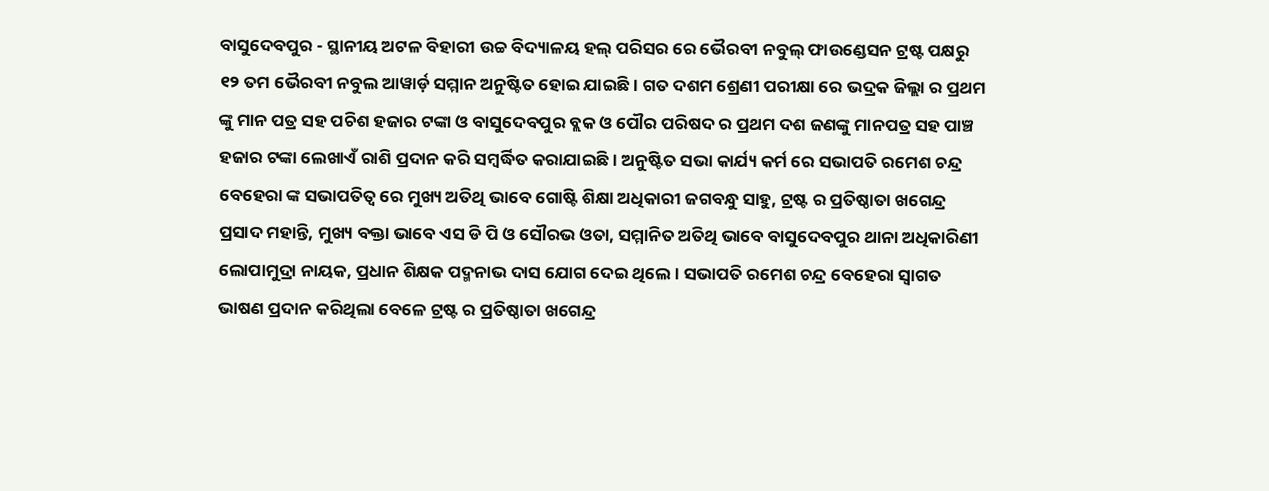ବାସୁଦେବପୁର - ସ୍ଥାନୀୟ ଅଟଳ ବିହାରୀ ଉଚ୍ଚ ବିଦ୍ୟାଳୟ ହଲ୍ ପରିସର ରେ ଭୈରବୀ ନବୁଲ୍ ଫାଉଣ୍ଡେସନ ଟ୍ରଷ୍ଟ ପକ୍ଷରୁ ୧୨ ତମ ଭୈରବୀ ନବୁଲ ଆୱାର୍ଡ଼ ସମ୍ମାନ ଅନୁଷ୍ଟିତ ହୋଇ ଯାଇଛି। ଗତ ଦଶମ ଶ୍ରେଣୀ ପରୀକ୍ଷା ରେ ଭଦ୍ରକ ଜିଲ୍ଲା ର ପ୍ରଥମ ଙ୍କୁ ମାନ ପତ୍ର ସହ ପଚିଶ ହଜାର ଟଙ୍କା ଓ ବାସୁଦେବପୁର ବ୍ଲକ ଓ ପୌର ପରିଷଦ ର ପ୍ରଥମ ଦଶ ଜଣଙ୍କୁ ମାନପତ୍ର ସହ ପାଞ୍ଚ ହଜାର ଟଙ୍କା ଲେଖାଏଁ ରାଶି ପ୍ରଦାନ କରି ସମ୍ବର୍ଦ୍ଧିତ କରାଯାଇଛି। ଅନୁଷ୍ଟିତ ସଭା କାର୍ଯ୍ୟ କର୍ମ ରେ ସଭାପତି ରମେଶ ଚନ୍ଦ୍ର ବେହେରା ଙ୍କ ସଭାପତିତ୍ବ ରେ ମୁଖ୍ୟ ଅତିଥି ଭାବେ ଗୋଷ୍ଟି ଶିକ୍ଷା ଅଧିକାରୀ ଜଗବନ୍ଧୁ ସାହୁ, ଟ୍ରଷ୍ଟ ର ପ୍ରତିଷ୍ଠାତା ଖଗେନ୍ଦ୍ର ପ୍ରସାଦ ମହାନ୍ତି, ମୁଖ୍ୟ ବକ୍ତା ଭାବେ ଏସ ଡି ପି ଓ ସୌରଭ ଓତା, ସମ୍ମାନିତ ଅତିଥି ଭାବେ ବାସୁଦେବପୁର ଥାନା ଅଧିକାରିଣୀ ଲୋପାମୁଦ୍ରା ନାୟକ, ପ୍ରଧାନ ଶିକ୍ଷକ ପଦ୍ମନାଭ ଦାସ ଯୋଗ ଦେଇ ଥିଲେ। ସଭାପତି ରମେଶ ଚନ୍ଦ୍ର ବେହେରା ସ୍ୱାଗତ ଭାଷଣ ପ୍ରଦାନ କରିଥିଲା ବେଳେ ଟ୍ରଷ୍ଟ ର ପ୍ରତିଷ୍ଠାତା ଖଗେନ୍ଦ୍ର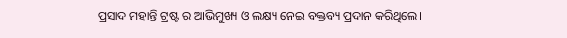ପ୍ରସାଦ ମହାନ୍ତି ଟ୍ରଷ୍ଟ ର ଆଭିମୁଖ୍ୟ ଓ ଲକ୍ଷ୍ୟ ନେଇ ବକ୍ତବ୍ୟ ପ୍ରଦାନ କରିଥିଲେ।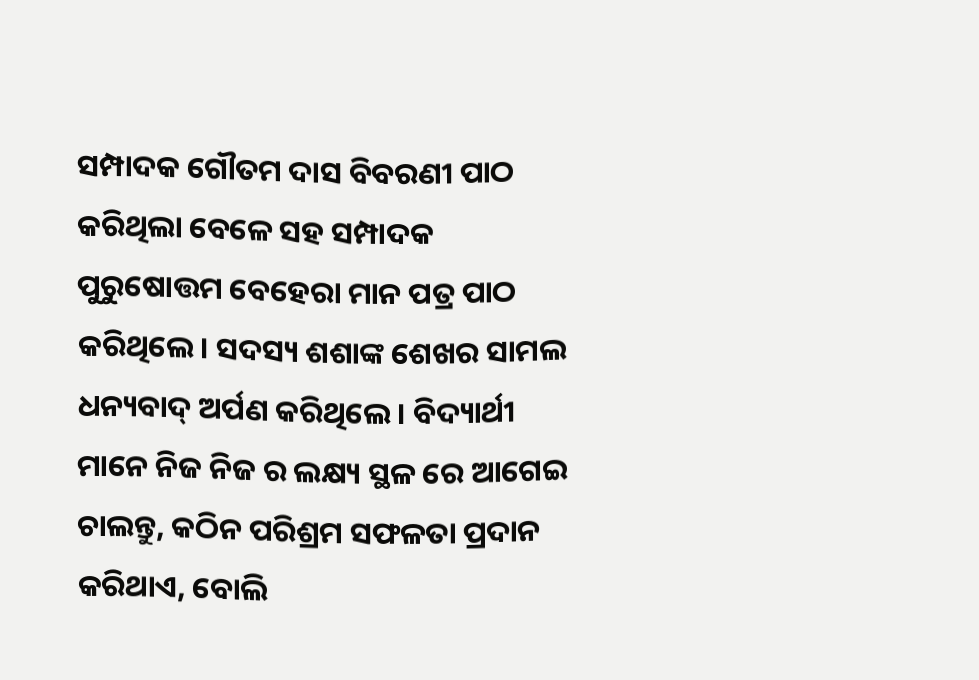ସମ୍ପାଦକ ଗୌତମ ଦାସ ବିବରଣୀ ପାଠ କରିଥିଲା ବେଳେ ସହ ସମ୍ପାଦକ ପୁରୁଷୋତ୍ତମ ବେହେରା ମାନ ପତ୍ର ପାଠ କରିଥିଲେ। ସଦସ୍ୟ ଶଶାଙ୍କ ଶେଖର ସାମଲ ଧନ୍ୟବାଦ୍ ଅର୍ପଣ କରିଥିଲେ। ବିଦ୍ୟାର୍ଥୀ ମାନେ ନିଜ ନିଜ ର ଲକ୍ଷ୍ୟ ସ୍ଥଳ ରେ ଆଗେଇ ଚାଲନ୍ତୁ, କଠିନ ପରିଶ୍ରମ ସଫଳତା ପ୍ରଦାନ କରିଥାଏ, ବୋଲି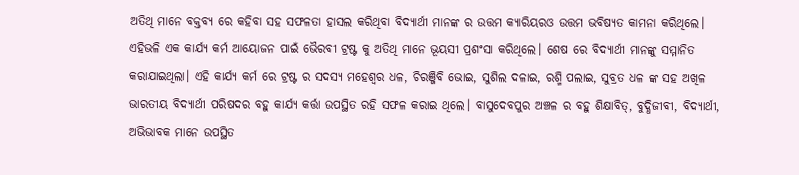ଅତିଥି ମାନେ ବକ୍ତବ୍ୟ ରେ କହିବା ସହ ସଫଳତା ହାସଲ କରିଥିବା ବିଦ୍ୟାର୍ଥୀ ମାନଙ୍କ ର ଉତ୍ତମ କ୍ୟାରିୟରଓ ଉତ୍ତମ ଭବିଷ୍ୟତ କାମନା କରିଥିଲେ। ଏହିଭଳି ଏକ କାର୍ଯ୍ୟ କର୍ମ ଆୟୋଜନ ପାଇଁ ଭୈରବୀ ଟ୍ରଷ୍ଟ କୁ ଅତିଥି ମାନେ ଭୂୟସୀ ପ୍ରଶଂସା କରିଥିଲେ। ଶେଷ ରେ ବିଦ୍ୟାର୍ଥୀ ମାନଙ୍କୁ ସମ୍ମାନିତ କରାଯାଇଥିଲା। ଏହି କାର୍ଯ୍ୟ କର୍ମ ରେ ଟ୍ରଷ୍ଟ ର ସଦସ୍ୟ ମହେଶ୍ୱର ଧଳ, ଚିରଞ୍ଜିବି ଭୋଇ, ସୁଶିଲ ଦଳାଇ, ରଶ୍ମି ପଲାଇ, ସୁବ୍ରତ ଧଳ ଙ୍କ ସହ ଅଖିଳ ଭାରତୀୟ ବିଦ୍ୟାର୍ଥୀ ପରିଷଦର ବହୁ କାର୍ଯ୍ୟ କର୍ତ୍ତା ଉପସ୍ଥିତ ରହି ସଫଳ କରାଇ ଥିଲେ। ବାସୁଦେବପୁର ଅଞ୍ଚଳ ର ବହୁ ଶିକ୍ଷାବିତ୍, ବୁଦ୍ଧିଜୀବୀ, ବିଦ୍ୟାର୍ଥୀ, ଅଭିଭାବକ ମାନେ ଉପସ୍ଥିତ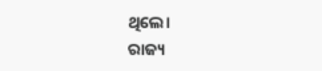ଥିଲେ।
ରାଜ୍ୟ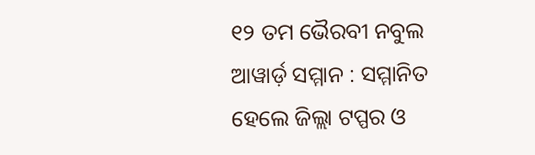୧୨ ତମ ଭୈରବୀ ନବୁଲ ଆୱାର୍ଡ଼ ସମ୍ମାନ : ସମ୍ମାନିତ ହେଲେ ଜିଲ୍ଲା ଟପ୍ପର ଓ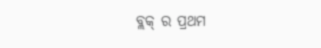ବ୍ଲକ୍ ର ପ୍ରଥମ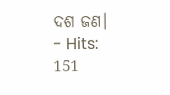ଦଶ ଜଣ।
- Hits: 151